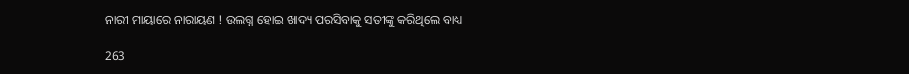ନାରୀ ମାୟାରେ ନାରାୟଣ ! ଉଲଗ୍ନ ହୋଇ ଖାଦ୍ୟ ପରସିବାକୁ ସତୀଙ୍କୁ କରିଥିଲେ ବାଧ୍ୟ

263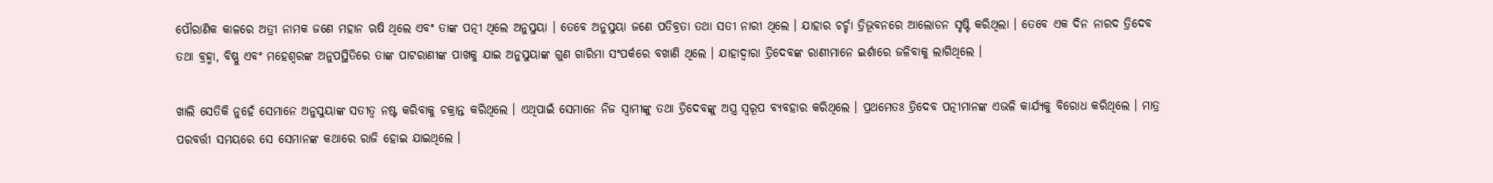ପୌରାଣିକ କାଳରେ ଅତ୍ରୀ ନାମକ ଜଣେ ମହାନ ଋଷି ଥିଲେ ଏବଂ ତାଙ୍କ ପତ୍ନୀ ଥିଲେ ଅନୁସୁୟା । ତେବେ ଅନୁସୁୟା ଜଣେ ପତିବ୍ରତା ତଥା ସତୀ ନାରୀ ଥିଲେ । ଯାହାର ଚର୍ଚ୍ଚା ତ୍ରିଭୂବନରେ ଆଲୋଡନ ସୃଷ୍ଟି କରିଥିଲା । ତେବେ ଏକ ଦିନ ନାରଦ ତ୍ରିଦେବ ତଥା ବ୍ରହ୍ମା, ବିଷ୍ଣୁ ଏବଂ ମହେଶ୍ୱରଙ୍କ ଅନୁପସ୍ଥିତିରେ ତାଙ୍କ ପାଟରାଣୀଙ୍କ ପାଖକୁ ଯାଇ ଅନୁସୁୟାଙ୍କ ଗୁଣ ଗାରିମା ସଂପର୍କରେ ବଖାଣି ଥିଲେ । ଯାହାଦ୍ୱାରା ତ୍ରିଦେବଙ୍କ ରାଣୀମାନେ ଇର୍ଶାରେ ଜଳିବାକୁ ଲାଗିଥିଲେ ।

ଖାଲି ସେତିକି ନୁହେଁ ସେମାନେ ଅନୁସୁୟାଙ୍କ ସତୀତ୍ୱ ନଷ୍ଟ କରିବାକୁ ଚକ୍ରାନ୍ତ କରିଥିଲେ । ଏଥିପାଇଁ ସେମାନେ ନିଜ ସ୍ୱାମୀଙ୍କୁ ତଥା ତ୍ରିଦେବଙ୍କୁ ଅସ୍ତ୍ର ସ୍ୱରୂପ ବ୍ୟବହାର କରିଥିଲେ । ପ୍ରଥମେତଃ ତ୍ରିଦେବ ପତ୍ନୀମାନଙ୍କ ଏଭଳି କାର୍ଯ୍ୟକୁ ବିରୋଧ କରିଥିଲେ । ମାତ୍ର ପରବର୍ତ୍ତୀ ସମୟରେ ସେ ସେମାନଙ୍କ କଥାରେ ରାଜି ହୋଇ ଯାଇଥିଲେ ।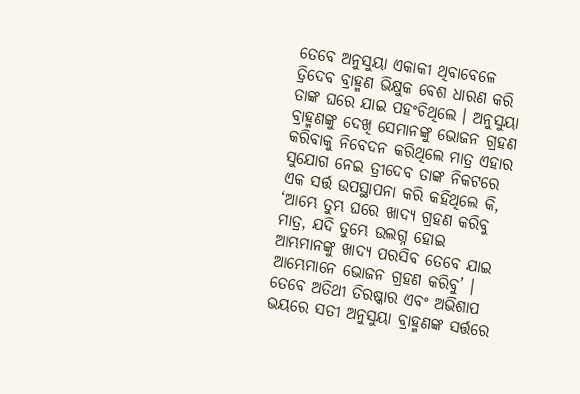ତେବେ ଅନୁସୁୟା ଏକାକୀ ଥିବାବେଳେ ତ୍ରିଦେବ ବ୍ରାହ୍ମଣ ଭିକ୍ଷୁକ ବେଶ ଧାରଣ କରି ତାଙ୍କ ଘରେ ଯାଇ ପହଂଚିଥିଲେ । ଅନୁସୁୟା ବ୍ରାହ୍ମଣଙ୍କୁ ଦେଖି ସେମାନଙ୍କୁ ଭୋଜନ ଗ୍ରହଣ କରିବାକୁ ନିବେଦନ କରିଥିଲେ ମାତ୍ର ଏହାର ସୁଯୋଗ ନେଇ ତ୍ରୀଦେବ ତାଙ୍କ ନିକଟରେ ଏକ ସର୍ତ୍ତ ଉପସ୍ଥାପନା କରି କହିଥିଲେ କି, ‘ଆମ୍ଭେ ତୁମ୍ଭ ଘରେ ଖାଦ୍ୟ ଗ୍ରହଣ କରିବୁ ମାତ୍ର, ଯଦି ତୁମ୍ଭେ ଉଲଗ୍ନ ହୋଇ ଆମ୍ଭମାନଙ୍କୁ ଖାଦ୍ୟ ପରସିବ ତେବେ ଯାଇ ଆମ୍ଭେମାନେ ଭୋଜନ ଗ୍ରହଣ କରିବୁ’ । ତେବେ ଅତିଥୀ ତିରଷ୍କାର ଏବଂ ଅଭିଶାପ ଭୟରେ ସତୀ ଅନୁସୁୟା ବ୍ରାହ୍ମଣଙ୍କ ସର୍ତ୍ତରେ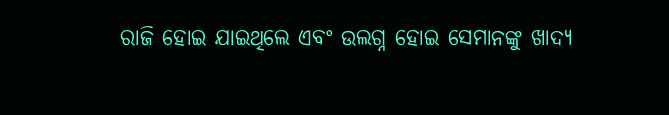ରାଜି ହୋଇ ଯାଇଥିଲେ ଏବଂ ଉଲଗ୍ନ ହୋଇ ସେମାନଙ୍କୁ ଖାଦ୍ୟ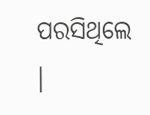ପରସିଥିଲେ ।